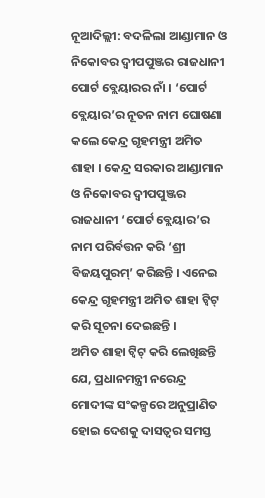ନୂଆଦିଲ୍ଲୀ: ବଦଳିଲା ଆଣ୍ଡାମାନ ଓ ନିକୋବର ଦ୍ୱୀପପୁଞ୍ଜର ରାଜଧାନୀ ପୋର୍ଟ ବ୍ଲେୟାରର ନାଁ । ‘ପୋର୍ଟ ବ୍ଲେୟାର’ର ନୂତନ ନାମ ଘୋଷଣା କଲେ କେନ୍ଦ୍ର ଗୃହମନ୍ତ୍ରୀ ଅମିତ ଶାହା । କେନ୍ଦ୍ର ସରକାର ଆଣ୍ଡାମାନ ଓ ନିକୋବର ଦ୍ୱୀପପୁଞ୍ଜର ରାଜଧାନୀ ‘ପୋର୍ଟ ବ୍ଲେୟାର’ର ନାମ ପରିର୍ବତ୍ତନ କରି ‘ଶ୍ରୀ ବିଜୟପୁରମ୍’ କରିଛନ୍ତି । ଏନେଇ କେନ୍ଦ୍ର ଗୃହମନ୍ତ୍ରୀ ଅମିତ ଶାହା ଟ୍ୱିଟ୍ କରି ସୂଚନା ଦେଇଛନ୍ତି ।
ଅମିତ ଶାହା ଟ୍ଵିଟ୍ କରି ଲେଖିଛନ୍ତି ଯେ, ପ୍ରଧାନମନ୍ତ୍ରୀ ନରେନ୍ଦ୍ର ମୋଦୀଙ୍କ ସଂକଳ୍ପରେ ଅନୁପ୍ରାଣିତ ହୋଇ ଦେଶକୁ ଦାସତ୍ୱର ସମସ୍ତ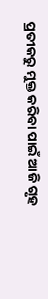ପ୍ରତୀକରୁ ମୁକ୍ତ କରିବା ପାଇଁ ଆଜି ଗୃହ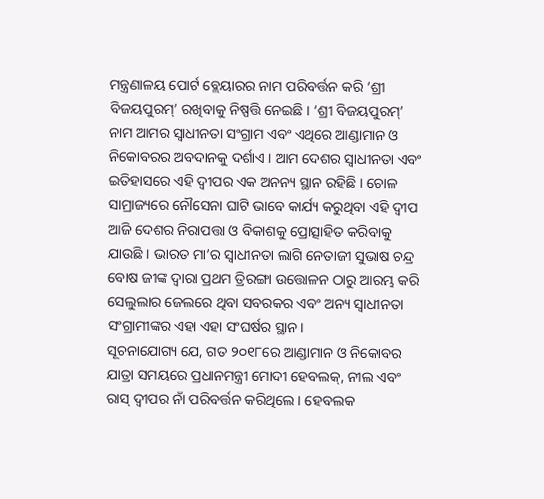ମନ୍ତ୍ରଣାଳୟ ପୋର୍ଟ ବ୍ଲେୟାରର ନାମ ପରିବର୍ତ୍ତନ କରି ‘ଶ୍ରୀ ବିଜୟପୁରମ୍’ ରଖିବାକୁ ନିଷ୍ପତ୍ତି ନେଇଛି । ‘ଶ୍ରୀ ବିଜୟପୁରମ୍’ ନାମ ଆମର ସ୍ୱାଧୀନତା ସଂଗ୍ରାମ ଏବଂ ଏଥିରେ ଆଣ୍ଡାମାନ ଓ ନିକୋବରର ଅବଦାନକୁ ଦର୍ଶାଏ । ଆମ ଦେଶର ସ୍ୱାଧୀନତା ଏବଂ ଇତିହାସରେ ଏହି ଦ୍ୱୀପର ଏକ ଅନନ୍ୟ ସ୍ଥାନ ରହିଛି । ଚୋଳ ସାମ୍ରାଜ୍ୟରେ ନୌସେନା ଘାଟି ଭାବେ କାର୍ଯ୍ୟ କରୁଥିବା ଏହି ଦ୍ୱୀପ ଆଜି ଦେଶର ନିରାପତ୍ତା ଓ ବିକାଶକୁ ପ୍ରୋତ୍ସାହିତ କରିବାକୁ ଯାଉଛି । ଭାରତ ମା’ର ସ୍ୱାଧୀନତା ଲାଗି ନେତାଜୀ ସୁଭାଷ ଚନ୍ଦ୍ର ବୋଷ ଜୀଙ୍କ ଦ୍ୱାରା ପ୍ରଥମ ତ୍ରିରଙ୍ଗା ଉତ୍ତୋଳନ ଠାରୁ ଆରମ୍ଭ କରି ସେଲୁଲାର ଜେଲରେ ଥିବା ସବରକର ଏବଂ ଅନ୍ୟ ସ୍ୱାଧୀନତା ସଂଗ୍ରାମୀଙ୍କର ଏହା ଏହା ସଂଘର୍ଷର ସ୍ଥାନ।
ସୂଚନାଯୋଗ୍ୟ ଯେ, ଗତ ୨୦୧୮ରେ ଆଣ୍ଡାମାନ ଓ ନିକୋବର ଯାତ୍ରା ସମୟରେ ପ୍ରଧାନମନ୍ତ୍ରୀ ମୋଦୀ ହେବଲକ୍, ନୀଲ ଏବଂ ରାସ୍ ଦ୍ବୀପର ନାଁ ପରିବର୍ତ୍ତନ କରିଥିଲେ । ହେବଲକ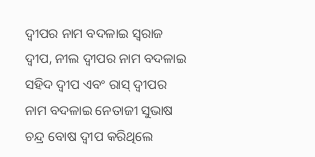ଦ୍ବୀପର ନାମ ବଦଳାଇ ସ୍ବରାଜ ଦ୍ବୀପ, ନୀଲ ଦ୍ବୀପର ନାମ ବଦଳାଇ ସହିଦ ଦ୍ବୀପ ଏବଂ ରାସ୍ ଦ୍ବୀପର ନାମ ବଦଳାଇ ନେତାଜୀ ସୁଭାଷ ଚନ୍ଦ୍ର ବୋଷ ଦ୍ବୀପ କରିଥିଲେ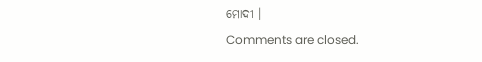ମୋଦୀ ।
Comments are closed.